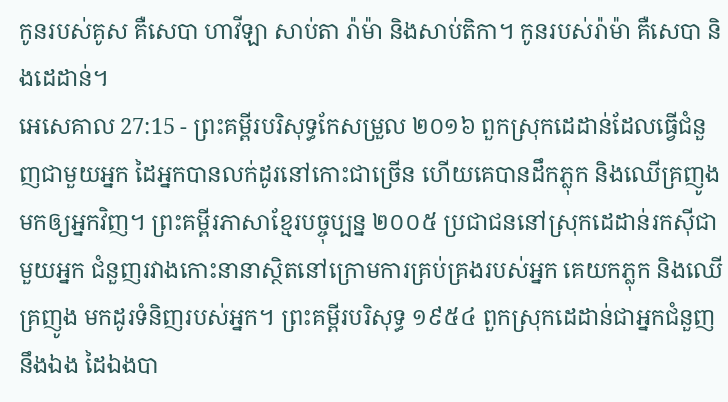កូនរបស់គូស គឺសេបា ហាវីឡា សាប់តា រ៉ាម៉ា និងសាប់តិកា។ កូនរបស់រ៉ាម៉ា គឺសេបា និងដេដាន់។
អេសេគាល 27:15 - ព្រះគម្ពីរបរិសុទ្ធកែសម្រួល ២០១៦ ពួកស្រុកដេដាន់ដែលធ្វើជំនួញជាមួយអ្នក ដៃអ្នកបានលក់ដូរនៅកោះជាច្រើន ហើយគេបានដឹកភ្លុក និងឈើគ្រញូងមកឲ្យអ្នកវិញ។ ព្រះគម្ពីរភាសាខ្មែរបច្ចុប្បន្ន ២០០៥ ប្រជាជននៅស្រុកដេដាន់រកស៊ីជាមួយអ្នក ជំនួញរវាងកោះនានាស្ថិតនៅក្រោមការគ្រប់គ្រងរបស់អ្នក គេយកភ្លុក និងឈើគ្រញូង មកដូរទំនិញរបស់អ្នក។ ព្រះគម្ពីរបរិសុទ្ធ ១៩៥៤ ពួកស្រុកដេដាន់ជាអ្នកជំនួញនឹងឯង ដៃឯងបា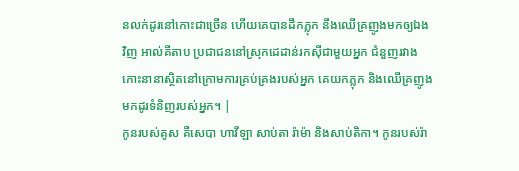នលក់ដូរនៅកោះជាច្រើន ហើយគេបានដឹកភ្លុក នឹងឈើគ្រញូងមកឲ្យឯងវិញ អាល់គីតាប ប្រជាជននៅស្រុកដេដាន់រកស៊ីជាមួយអ្នក ជំនួញរវាងកោះនានាស្ថិតនៅក្រោមការគ្រប់គ្រងរបស់អ្នក គេយកភ្លុក និងឈើគ្រញូង មកដូរទំនិញរបស់អ្នក។ |
កូនរបស់គូស គឺសេបា ហាវីឡា សាប់តា រ៉ាម៉ា និងសាប់តិកា។ កូនរបស់រ៉ា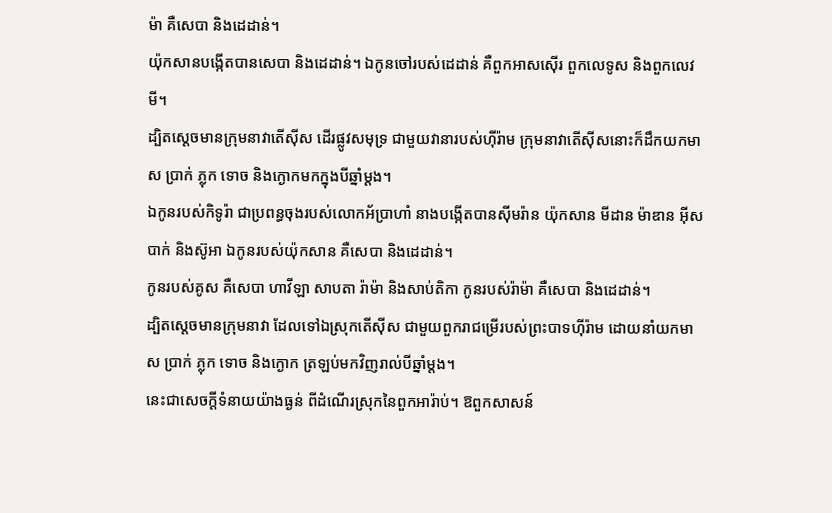ម៉ា គឺសេបា និងដេដាន់។
យ៉ុកសានបង្កើតបានសេបា និងដេដាន់។ ឯកូនចៅរបស់ដេដាន់ គឺពួកអាសស៊ើរ ពួកលេទូស និងពួកលេវមី។
ដ្បិតស្តេចមានក្រុមនាវាតើស៊ីស ដើរផ្លូវសមុទ្រ ជាមួយវានារបស់ហ៊ីរ៉ាម ក្រុមនាវាតើស៊ីសនោះក៏ដឹកយកមាស ប្រាក់ ភ្លុក ទោច និងក្ងោកមកក្នុងបីឆ្នាំម្ដង។
ឯកូនរបស់កិទូរ៉ា ជាប្រពន្ធចុងរបស់លោកអ័ប្រាហាំ នាងបង្កើតបានស៊ីមរ៉ាន យ៉ុកសាន មីដាន ម៉ាឌាន អ៊ីសបាក់ និងស៊ូអា ឯកូនរបស់យ៉ុកសាន គឺសេបា និងដេដាន់។
កូនរបស់គូស គឺសេបា ហាវីឡា សាបតា រ៉ាម៉ា និងសាប់តិកា កូនរបស់រ៉ាម៉ា គឺសេបា និងដេដាន់។
ដ្បិតស្តេចមានក្រុមនាវា ដែលទៅឯស្រុកតើស៊ីស ជាមួយពួករាជម្រើរបស់ព្រះបាទហ៊ីរ៉ាម ដោយនាំយកមាស ប្រាក់ ភ្លុក ទោច និងក្ងោក ត្រឡប់មកវិញរាល់បីឆ្នាំម្តង។
នេះជាសេចក្ដីទំនាយយ៉ាងធ្ងន់ ពីដំណើរស្រុកនៃពួកអារ៉ាប់។ ឱពួកសាសន៍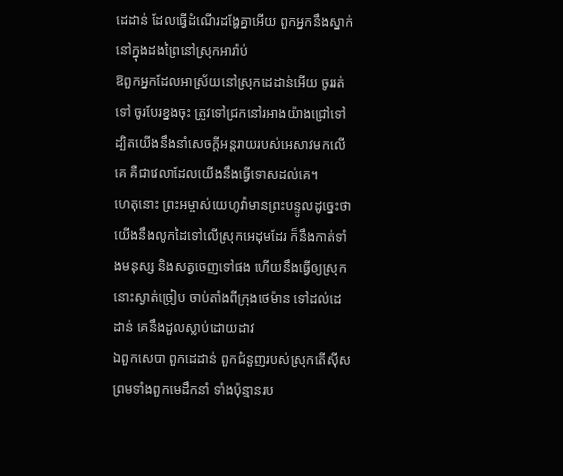ដេដាន់ ដែលធ្វើដំណើរដង្ហែគ្នាអើយ ពួកអ្នកនឹងស្នាក់នៅក្នុងដងព្រៃនៅស្រុកអារ៉ាប់
ឱពួកអ្នកដែលអាស្រ័យនៅស្រុកដេដាន់អើយ ចូររត់ទៅ ចូរបែរខ្នងចុះ ត្រូវទៅជ្រកនៅរអាងយ៉ាងជ្រៅទៅ ដ្បិតយើងនឹងនាំសេចក្ដីអន្តរាយរបស់អេសាវមកលើគេ គឺជាវេលាដែលយើងនឹងធ្វើទោសដល់គេ។
ហេតុនោះ ព្រះអម្ចាស់យេហូវ៉ាមានព្រះបន្ទូលដូច្នេះថា យើងនឹងលូកដៃទៅលើស្រុកអេដុមដែរ ក៏នឹងកាត់ទាំងមនុស្ស និងសត្វចេញទៅផង ហើយនឹងធ្វើឲ្យស្រុកនោះស្ងាត់ច្រៀប ចាប់តាំងពីក្រុងថេម៉ាន ទៅដល់ដេដាន់ គេនឹងដួលស្លាប់ដោយដាវ
ឯពួកសេបា ពួកដេដាន់ ពួកជំនួញរបស់ស្រុកតើស៊ីស ព្រមទាំងពួកមេដឹកនាំ ទាំងប៉ុន្មានរប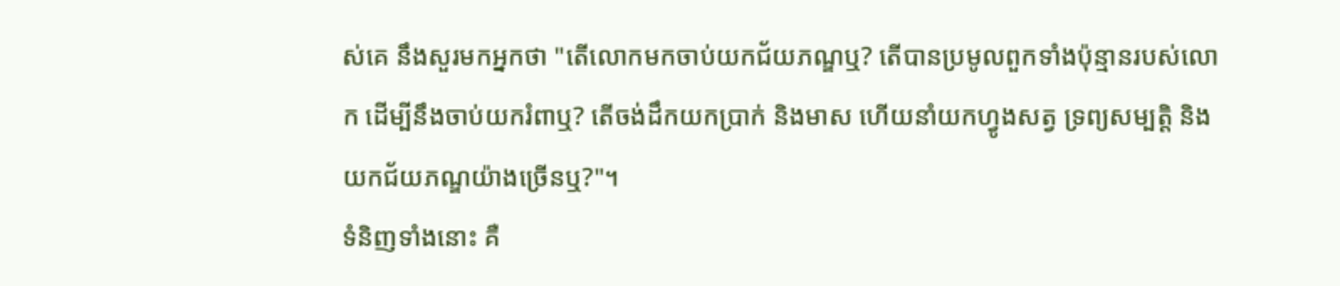ស់គេ នឹងសួរមកអ្នកថា "តើលោកមកចាប់យកជ័យភណ្ឌឬ? តើបានប្រមូលពួកទាំងប៉ុន្មានរបស់លោក ដើម្បីនឹងចាប់យករំពាឬ? តើចង់ដឹកយកប្រាក់ និងមាស ហើយនាំយកហ្វូងសត្វ ទ្រព្យសម្បត្តិ និងយកជ័យភណ្ឌយ៉ាងច្រើនឬ?"។
ទំនិញទាំងនោះ គឺ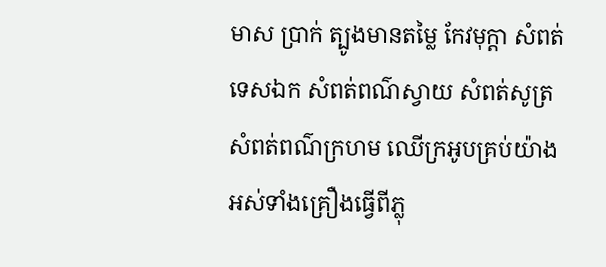មាស ប្រាក់ ត្បូងមានតម្លៃ កែវមុក្តា សំពត់ទេសឯក សំពត់ពណ៌ស្វាយ សំពត់សូត្រ សំពត់ពណ៌ក្រហម ឈើក្រអូបគ្រប់យ៉ាង អស់ទាំងគ្រឿងធ្វើពីភ្លុ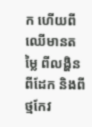ក ហើយពីឈើមានតម្លៃ ពីលង្ហិន ពីដែក និងពីថ្មកែវ